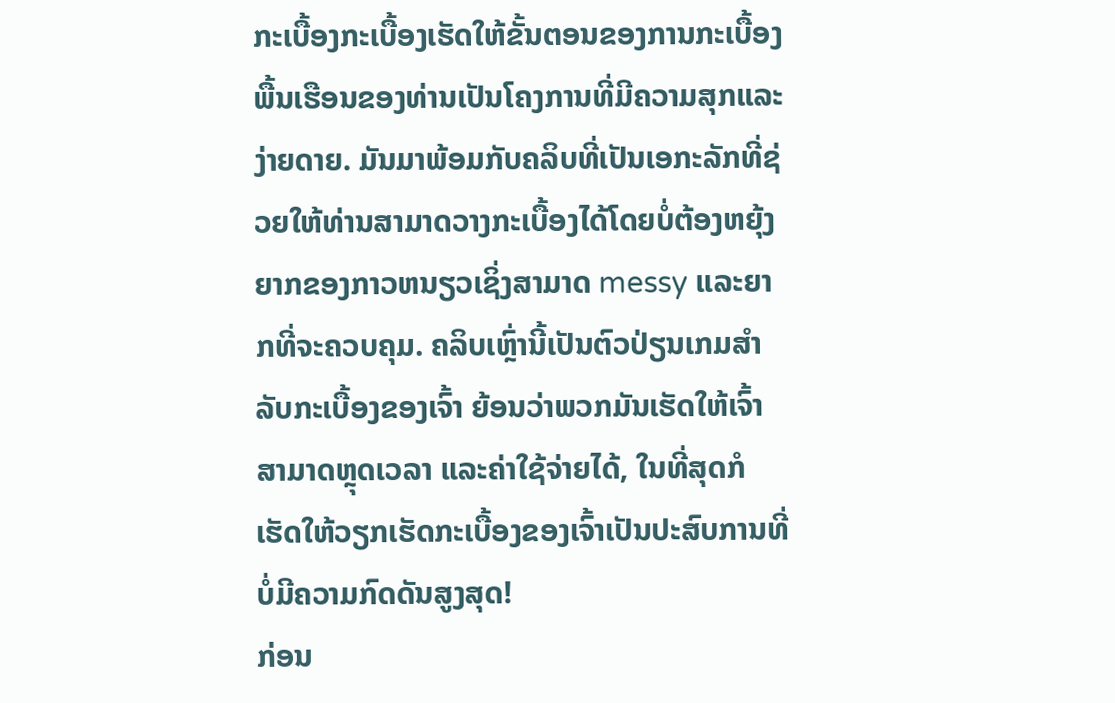ກະເບື້ອງກະເບື້ອງເຮັດໃຫ້ຂັ້ນຕອນຂອງການກະເບື້ອງພື້ນເຮືອນຂອງທ່ານເປັນໂຄງການທີ່ມີຄວາມສຸກແລະງ່າຍດາຍ. ມັນມາພ້ອມກັບຄລິບທີ່ເປັນເອກະລັກທີ່ຊ່ວຍໃຫ້ທ່ານສາມາດວາງກະເບື້ອງໄດ້ໂດຍບໍ່ຕ້ອງຫຍຸ້ງຍາກຂອງກາວຫນຽວເຊິ່ງສາມາດ messy ແລະຍາກທີ່ຈະຄວບຄຸມ. ຄລິບເຫຼົ່ານີ້ເປັນຕົວປ່ຽນເກມສຳລັບກະເບື້ອງຂອງເຈົ້າ ຍ້ອນວ່າພວກມັນເຮັດໃຫ້ເຈົ້າສາມາດຫຼຸດເວລາ ແລະຄ່າໃຊ້ຈ່າຍໄດ້, ໃນທີ່ສຸດກໍເຮັດໃຫ້ວຽກເຮັດກະເບື້ອງຂອງເຈົ້າເປັນປະສົບການທີ່ບໍ່ມີຄວາມກົດດັນສູງສຸດ!
ກ່ອນ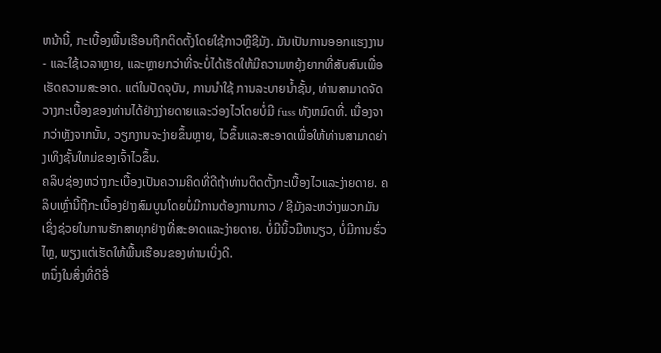ຫນ້ານີ້, ກະເບື້ອງພື້ນເຮືອນຖືກຕິດຕັ້ງໂດຍໃຊ້ກາວຫຼືຊີມັງ. ມັນເປັນການອອກແຮງງານ - ແລະໃຊ້ເວລາຫຼາຍ, ແລະຫຼາຍກວ່າທີ່ຈະບໍ່ໄດ້ເຮັດໃຫ້ມີຄວາມຫຍຸ້ງຍາກທີ່ສັບສົນເພື່ອເຮັດຄວາມສະອາດ. ແຕ່ໃນປັດຈຸບັນ, ການນໍາໃຊ້ ການລະບາຍນ້ຳຊັ້ນ, ທ່ານສາມາດຈັດວາງກະເບື້ອງຂອງທ່ານໄດ້ຢ່າງງ່າຍດາຍແລະວ່ອງໄວໂດຍບໍ່ມີ fuss ທັງຫມົດທີ່. ເນື່ອງຈາກວ່າຫຼັງຈາກນັ້ນ, ວຽກງານຈະງ່າຍຂຶ້ນຫຼາຍ, ໄວຂຶ້ນແລະສະອາດເພື່ອໃຫ້ທ່ານສາມາດຍ່າງເທິງຊັ້ນໃຫມ່ຂອງເຈົ້າໄວຂຶ້ນ.
ຄລິບຊ່ອງຫວ່າງກະເບື້ອງເປັນຄວາມຄິດທີ່ດີຖ້າທ່ານຕິດຕັ້ງກະເບື້ອງໄວແລະງ່າຍດາຍ. ຄລິບເຫຼົ່ານີ້ຖືກະເບື້ອງຢ່າງສົມບູນໂດຍບໍ່ມີການຕ້ອງການກາວ / ຊີມັງລະຫວ່າງພວກມັນເຊິ່ງຊ່ວຍໃນການຮັກສາທຸກຢ່າງທີ່ສະອາດແລະງ່າຍດາຍ. ບໍ່ມີນິ້ວມືຫນຽວ, ບໍ່ມີການຮົ່ວໄຫຼ, ພຽງແຕ່ເຮັດໃຫ້ພື້ນເຮືອນຂອງທ່ານເບິ່ງດີ.
ຫນຶ່ງໃນສິ່ງທີ່ດີອື່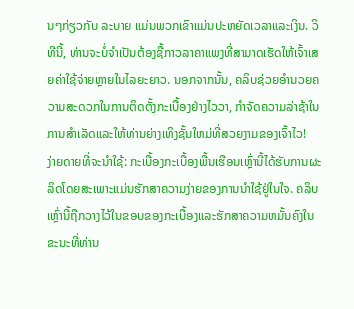ນໆກ່ຽວກັບ ລະບາຍ ແມ່ນພວກເຂົາແມ່ນປະຫຍັດເວລາແລະເງິນ. ວິທີນີ້, ທ່ານຈະບໍ່ຈໍາເປັນຕ້ອງຊື້ກາວລາຄາແພງທີ່ສາມາດເຮັດໃຫ້ເຈົ້າເສຍຄ່າໃຊ້ຈ່າຍຫຼາຍໃນໄລຍະຍາວ. ນອກຈາກນັ້ນ, ຄລິບຊ່ວຍອໍານວຍຄວາມສະດວກໃນການຕິດຕັ້ງກະເບື້ອງຢ່າງໄວວາ, ກໍາຈັດຄວາມລ່າຊ້າໃນການສໍາເລັດແລະໃຫ້ທ່ານຍ່າງເທິງຊັ້ນໃຫມ່ທີ່ສວຍງາມຂອງເຈົ້າໄວ!
ງ່າຍດາຍທີ່ຈະນໍາໃຊ້: ກະເບື້ອງກະເບື້ອງພື້ນເຮືອນເຫຼົ່ານີ້ໄດ້ຮັບການຜະລິດໂດຍສະເພາະແມ່ນຮັກສາຄວາມງ່າຍຂອງການນໍາໃຊ້ຢູ່ໃນໃຈ. ຄລິບເຫຼົ່ານີ້ຖືກວາງໄວ້ໃນຂອບຂອງກະເບື້ອງແລະຮັກສາຄວາມຫມັ້ນຄົງໃນຂະນະທີ່ທ່ານ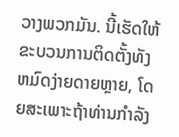ວາງພວກມັນ. ນີ້ເຮັດໃຫ້ຂະບວນການຕິດຕັ້ງທັງຫມົດງ່າຍດາຍຫຼາຍ, ໂດຍສະເພາະຖ້າທ່ານກໍາລັງ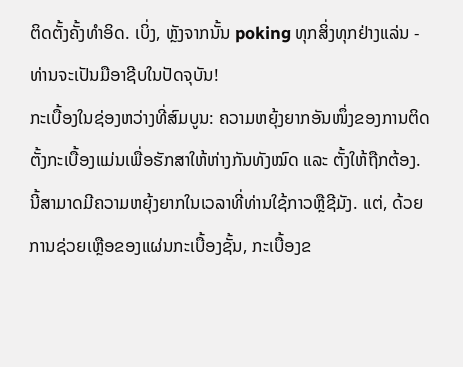ຕິດຕັ້ງຄັ້ງທໍາອິດ. ເບິ່ງ, ຫຼັງຈາກນັ້ນ poking ທຸກສິ່ງທຸກຢ່າງແລ່ນ - ທ່ານຈະເປັນມືອາຊີບໃນປັດຈຸບັນ!
ກະເບື້ອງໃນຊ່ອງຫວ່າງທີ່ສົມບູນ: ຄວາມຫຍຸ້ງຍາກອັນໜຶ່ງຂອງການຕິດຕັ້ງກະເບື້ອງແມ່ນເພື່ອຮັກສາໃຫ້ຫ່າງກັນທັງໝົດ ແລະ ຕັ້ງໃຫ້ຖືກຕ້ອງ. ນີ້ສາມາດມີຄວາມຫຍຸ້ງຍາກໃນເວລາທີ່ທ່ານໃຊ້ກາວຫຼືຊີມັງ. ແຕ່, ດ້ວຍການຊ່ວຍເຫຼືອຂອງແຜ່ນກະເບື້ອງຊັ້ນ, ກະເບື້ອງຂ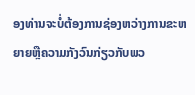ອງທ່ານຈະບໍ່ຕ້ອງການຊ່ອງຫວ່າງການຂະຫຍາຍຫຼືຄວາມກັງວົນກ່ຽວກັບພວ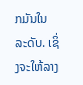ກມັນໃນລະດັບ. ເຊິ່ງຈະໃຫ້ລາງ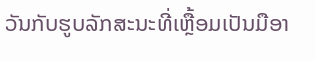ວັນກັບຮູບລັກສະນະທີ່ເຫຼື້ອມເປັນມືອາ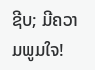ຊີບ; ມີຄວາມພູມໃຈ!